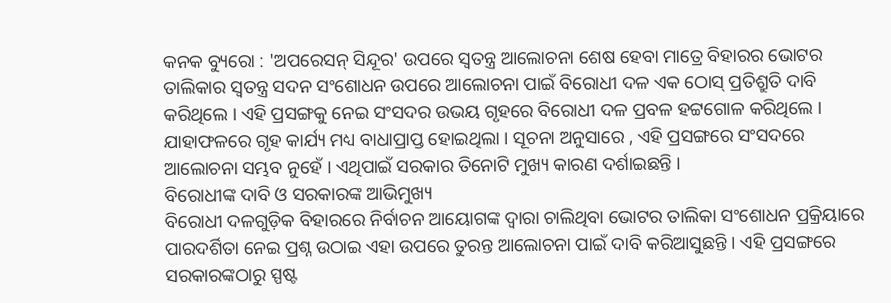କନକ ବ୍ୟୁରୋ : 'ଅପରେସନ୍ ସିନ୍ଦୂର' ଉପରେ ସ୍ୱତନ୍ତ୍ର ଆଲୋଚନା ଶେଷ ହେବା ମାତ୍ରେ ବିହାରର ଭୋଟର ତାଲିକାର ସ୍ୱତନ୍ତ୍ର ସଦନ ସଂଶୋଧନ ଉପରେ ଆଲୋଚନା ପାଇଁ ବିରୋଧୀ ଦଳ ଏକ ଠୋସ୍ ପ୍ରତିଶ୍ରୁତି ଦାବି କରିଥିଲେ । ଏହି ପ୍ରସଙ୍ଗକୁ ନେଇ ସଂସଦର ଉଭୟ ଗୃହରେ ବିରୋଧୀ ଦଳ ପ୍ରବଳ ହଟ୍ଟଗୋଳ କରିଥିଲେ । ଯାହାଫଳରେ ଗୃହ କାର୍ଯ୍ୟ ମଧ୍ୟ ବାଧାପ୍ରାପ୍ତ ହୋଇଥିଲା । ସୂଚନା ଅନୁସାରେ , ଏହି ପ୍ରସଙ୍ଗରେ ସଂସଦରେ ଆଲୋଚନା ସମ୍ଭବ ନୁହେଁ । ଏଥିପାଇଁ ସରକାର ତିନୋଟି ମୁଖ୍ୟ କାରଣ ଦର୍ଶାଇଛନ୍ତି ।
ବିରୋଧୀଙ୍କ ଦାବି ଓ ସରକାରଙ୍କ ଆଭିମୁଖ୍ୟ
ବିରୋଧୀ ଦଳଗୁଡ଼ିକ ବିହାରରେ ନିର୍ବାଚନ ଆୟୋଗଙ୍କ ଦ୍ୱାରା ଚାଲିଥିବା ଭୋଟର ତାଲିକା ସଂଶୋଧନ ପ୍ରକ୍ରିୟାରେ ପାରଦର୍ଶିତା ନେଇ ପ୍ରଶ୍ନ ଉଠାଇ ଏହା ଉପରେ ତୁରନ୍ତ ଆଲୋଚନା ପାଇଁ ଦାବି କରିଆସୁଛନ୍ତି । ଏହି ପ୍ରସଙ୍ଗରେ ସରକାରଙ୍କଠାରୁ ସ୍ପଷ୍ଟ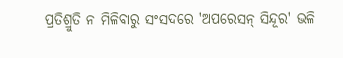ପ୍ରତିଶ୍ରୁତି ନ ମିଳିବାରୁ ସଂସଦରେ 'ଅପରେସନ୍ ସିନ୍ଦୂର' ଭଳି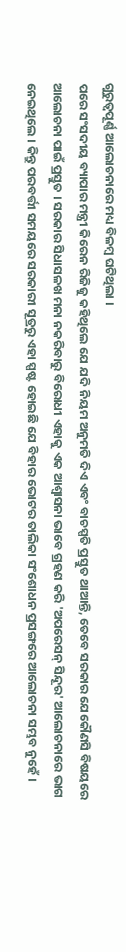ଗୁରୁତ୍ୱପୂର୍ଣ୍ଣ ଆଲୋଚନାରେ ମଧ୍ୟ ବିଳମ୍ବ ଘଟିଥିଲା ।
ପରେ ସଂସଦୀୟ ବ୍ୟାପାର ମନ୍ତ୍ରୀ କିରେନ ରିଜିଜୁ କହିଥିଲେ ଯେ ଯଦି ନିୟମ ଅନୁମତି ଦିଏ ଏବଂ ବାଚସ୍ପତି ପ୍ରସ୍ତୁତ ଥାଆନ୍ତି, ତେବେ ସରକାର ଯେକୌଣସି ବିଷୟରେ ଆଲୋଚନା ପାଇଁ ପ୍ରସ୍ତୁତ । ସରକାର ସିଧାସଳଖ ମନା ନକରିବାରୁ ବିରୋଧୀ ଏହାକୁ ଏକ ଆଶ୍ୱାସନା ଭାବେ ଗ୍ରହଣ କରି 'ଅପରେସନ୍ ସିନ୍ଦୂର' ଆଲୋଚନାରେ ଭାଗ ନେଇଥିଲେ । କିନ୍ତୁ ପରବର୍ତ୍ତୀ ସମୟରେ ସରକାରୀ ସୂତ୍ରରୁ ଏହା ସ୍ପଷ୍ଟ ହୋଇଛି ଯେ ବିହାର ଭୋଟର ତାଲିକା ସଂଶୋଧନ ପ୍ରସଙ୍ଗରେ ଆଲୋଚନା ସମ୍ଭବ ନୁହେଁ ।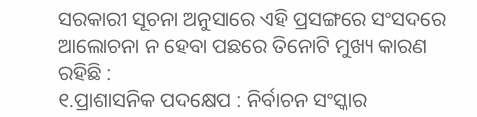ସରକାରୀ ସୂଚନା ଅନୁସାରେ ଏହି ପ୍ରସଙ୍ଗରେ ସଂସଦରେ ଆଲୋଚନା ନ ହେବା ପଛରେ ତିନୋଟି ମୁଖ୍ୟ କାରଣ ରହିଛି :
୧.ପ୍ରାଶାସନିକ ପଦକ୍ଷେପ : ନିର୍ବାଚନ ସଂସ୍କାର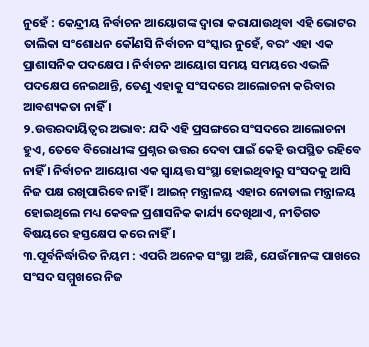ନୁହେଁ : କେନ୍ଦ୍ରୀୟ ନିର୍ବାଚନ ଆୟୋଗଙ୍କ ଦ୍ୱାରା କରାଯାଉଥିବା ଏହି ଭୋଟର ତାଲିକା ସଂଶୋଧନ କୌଣସି ନିର୍ବାଚନ ସଂସ୍କାର ନୁହେଁ, ବରଂ ଏହା ଏକ ପ୍ରାଶାସନିକ ପଦକ୍ଷେପ । ନିର୍ବାଚନ ଆୟୋଗ ସମୟ ସମୟରେ ଏଭଳି ପଦକ୍ଷେପ ନେଇଥାନ୍ତି, ତେଣୁ ଏହାକୁ ସଂସଦରେ ଆଲୋଚନା କରିବାର ଆବଶ୍ୟକତା ନାହିଁ ।
୨.ଉତ୍ତରଦାୟିତ୍ୱର ଅଭାବ: ଯଦି ଏହି ପ୍ରସଙ୍ଗରେ ସଂସଦରେ ଆଲୋଚନା ହୁଏ, ତେବେ ବିରୋଧୀଙ୍କ ପ୍ରଶ୍ନର ଉତ୍ତର ଦେବା ପାଇଁ କେହି ଉପସ୍ଥିତ ରହିବେ ନାହିଁ । ନିର୍ବାଚନ ଆୟୋଗ ଏକ ସ୍ୱାୟତ୍ତ ସଂସ୍ଥା ହୋଇଥିବାରୁ ସଂସଦକୁ ଆସି ନିଜ ପକ୍ଷ ରଖିପାରିବେ ନାହିଁ । ଆଇନ୍ ମନ୍ତ୍ରାଳୟ ଏହାର ନୋଡାଲ ମନ୍ତ୍ରାଳୟ ହୋଇଥିଲେ ମଧ୍ୟ କେବଳ ପ୍ରଶାସନିକ କାର୍ଯ୍ୟ ଦେଖିଥାଏ, ନୀତିଗତ ବିଷୟରେ ହସ୍ତକ୍ଷେପ କରେ ନାହିଁ ।
୩.ପୂର୍ବନିର୍ଦ୍ଧାରିତ ନିୟମ : ଏପରି ଅନେକ ସଂସ୍ଥା ଅଛି, ଯେଉଁମାନଙ୍କ ପାଖରେ ସଂସଦ ସମ୍ମୁଖରେ ନିଜ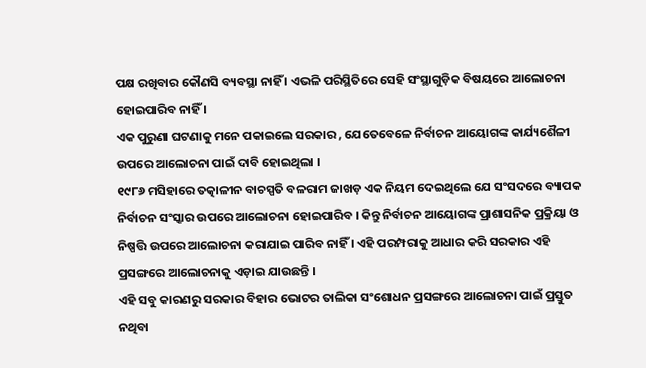ପକ୍ଷ ରଖିବାର କୌଣସି ବ୍ୟବସ୍ଥା ନାହିଁ । ଏଭଳି ପରିସ୍ଥିତିରେ ସେହି ସଂସ୍ଥାଗୁଡ଼ିକ ବିଷୟରେ ଆଲୋଚନା ହୋଇପାରିବ ନାହିଁ ।
ଏକ ପୁରୁଣା ଘଟଣାକୁ ମନେ ପକାଇଲେ ସରକାର , ଯେତେବେଳେ ନିର୍ବାଚନ ଆୟୋଗଙ୍କ କାର୍ଯ୍ୟଶୈଳୀ ଉପରେ ଆଲୋଚନା ପାଇଁ ଦାବି ହୋଇଥିଲା ।
୧୯୮୬ ମସିହାରେ ତତ୍କାଳୀନ ବାଚସ୍ପତି ବଳରାମ ଜାଖଡ଼ ଏକ ନିୟମ ଦେଇଥିଲେ ଯେ ସଂସଦରେ ବ୍ୟାପକ ନିର୍ବାଚନ ସଂସ୍କାର ଉପରେ ଆଲୋଚନା ହୋଇପାରିବ । କିନ୍ତୁ ନିର୍ବାଚନ ଆୟୋଗଙ୍କ ପ୍ରାଶାସନିକ ପ୍ରକ୍ରିୟା ଓ ନିଷ୍ପତ୍ତି ଉପରେ ଆଲୋଚନା କରାଯାଇ ପାରିବ ନାହିଁ । ଏହି ପରମ୍ପରାକୁ ଆଧାର କରି ସରକାର ଏହି ପ୍ରସଙ୍ଗରେ ଆଲୋଚନାକୁ ଏଡ଼ାଇ ଯାଉଛନ୍ତି ।
ଏହି ସବୁ କାରଣରୁ ସରକାର ବିହାର ଭୋଟର ତାଲିକା ସଂଶୋଧନ ପ୍ରସଙ୍ଗରେ ଆଲୋଚନା ପାଇଁ ପ୍ରସ୍ତୁତ ନଥିବା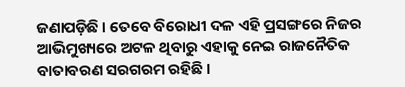ଜଣାପଡ଼ିଛି । ତେବେ ବିରୋଧୀ ଦଳ ଏହି ପ୍ରସଙ୍ଗରେ ନିଜର ଆଭିମୁଖ୍ୟରେ ଅଟଳ ଥିବାରୁ ଏହାକୁ ନେଇ ରାଜନୈତିକ ବାତାବରଣ ସରଗରମ ରହିଛି ।